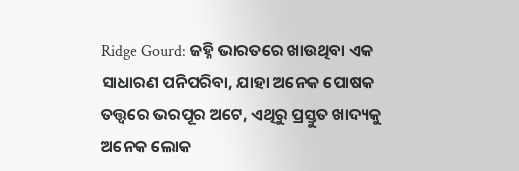Ridge Gourd: ଜହ୍ନି ଭାରତରେ ଖାଉଥିବା ଏକ ସାଧାରଣ ପନିପରିବା, ଯାହା ଅନେକ ପୋଷକ ତତ୍ତ୍ୱରେ ଭରପୂର ଅଟେ, ଏଥିରୁ ପ୍ରସ୍ତୁତ ଖାଦ୍ୟକୁ ଅନେକ ଲୋକ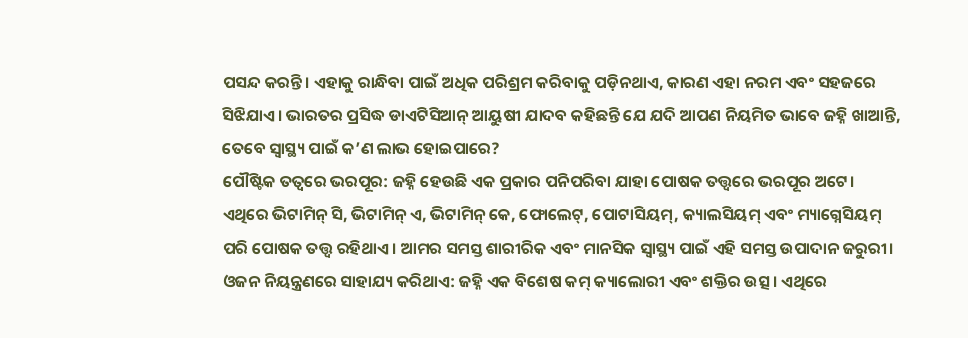ପସନ୍ଦ କରନ୍ତି। ଏହାକୁ ରାନ୍ଧିବା ପାଇଁ ଅଧିକ ପରିଶ୍ରମ କରିବାକୁ ପଡ଼ିନଥାଏ, କାରଣ ଏହା ନରମ ଏବଂ ସହଜରେ ସିଝିଯାଏ। ଭାରତର ପ୍ରସିଦ୍ଧ ଡାଏଟିସିଆନ୍ ଆୟୁଷୀ ଯାଦବ କହିଛନ୍ତି ଯେ ଯଦି ଆପଣ ନିୟମିତ ଭାବେ ଜହ୍ନି ଖାଆନ୍ତି, ତେବେ ସ୍ୱାସ୍ଥ୍ୟ ପାଇଁ କ’ଣ ଲାଭ ହୋଇପାରେ?
ପୌଷ୍ଟିକ ତତ୍ୱରେ ଭରପୂର: ଜହ୍ନି ହେଉଛି ଏକ ପ୍ରକାର ପନିପରିବା ଯାହା ପୋଷକ ତତ୍ତ୍ୱରେ ଭରପୂର ଅଟେ। ଏଥିରେ ଭିଟାମିନ୍ ସି, ଭିଟାମିନ୍ ଏ, ଭିଟାମିନ୍ କେ, ଫୋଲେଟ୍, ପୋଟାସିୟମ୍, କ୍ୟାଲସିୟମ୍ ଏବଂ ମ୍ୟାଗ୍ନେସିୟମ୍ ପରି ପୋଷକ ତତ୍ତ୍ୱ ରହିଥାଏ। ଆମର ସମସ୍ତ ଶାରୀରିକ ଏବଂ ମାନସିକ ସ୍ୱାସ୍ଥ୍ୟ ପାଇଁ ଏହି ସମସ୍ତ ଉପାଦାନ ଜରୁରୀ।
ଓଜନ ନିୟନ୍ତ୍ରଣରେ ସାହାଯ୍ୟ କରିଥାଏ: ଜହ୍ନି ଏକ ବିଶେଷ କମ୍ କ୍ୟାଲୋରୀ ଏବଂ ଶକ୍ତିର ଉତ୍ସ। ଏଥିରେ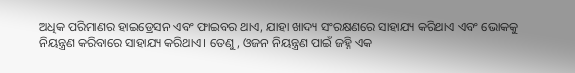ଅଧିକ ପରିମାଣର ହାଇଡ୍ରେସନ ଏବଂ ଫାଇବର ଥାଏ, ଯାହା ଖାଦ୍ୟ ସଂରକ୍ଷଣରେ ସାହାଯ୍ୟ କରିଥାଏ ଏବଂ ଭୋକକୁ ନିୟନ୍ତ୍ରଣ କରିବାରେ ସାହାଯ୍ୟ କରିଥାଏ। ତେଣୁ, ଓଜନ ନିୟନ୍ତ୍ରଣ ପାଇଁ ଜହ୍ନି ଏକ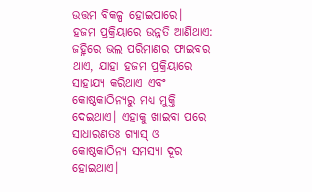ଉତ୍ତମ ବିକଳ୍ପ ହୋଇପାରେ।
ହଜମ ପ୍ରକ୍ରିୟାରେ ଉନ୍ନତି ଆଣିଥାଏ: ଜହ୍ନିରେ ଭଲ ପରିମାଣର ଫାଇବର ଥାଏ, ଯାହା ହଜମ ପ୍ରକ୍ରିୟାରେ ସାହାଯ୍ୟ କରିଥାଏ ଏବଂ କୋଷ୍ଠକାଠିନ୍ୟରୁ ମଧ୍ୟ ମୁକ୍ତି ଦେଇଥାଏ। ଏହାକୁ ଖାଇବା ପରେ ସାଧାରଣତଃ ଗ୍ୟାସ୍ ଓ କୋଷ୍ଠକାଠିନ୍ୟ ସମସ୍ୟା ଦୂର ହୋଇଥାଏ।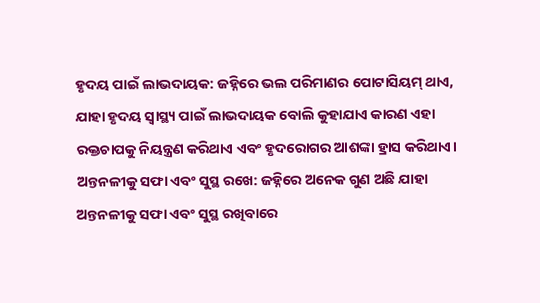ହୃଦୟ ପାଇଁ ଲାଭଦାୟକ: ଜହ୍ନିରେ ଭଲ ପରିମାଣର ପୋଟାସିୟମ୍ ଥାଏ, ଯାହା ହୃଦୟ ସ୍ୱାସ୍ଥ୍ୟ ପାଇଁ ଲାଭଦାୟକ ବୋଲି କୁହାଯାଏ କାରଣ ଏହା ରକ୍ତଚାପକୁ ନିୟନ୍ତ୍ରଣ କରିଥାଏ ଏବଂ ହୃଦରୋଗର ଆଶଙ୍କା ହ୍ରାସ କରିଥାଏ।
ଅନ୍ତନଳୀକୁ ସଫା ଏବଂ ସୁସ୍ଥ ରଖେ: ଜହ୍ନିରେ ଅନେକ ଗୁଣ ଅଛି ଯାହା ଅନ୍ତନଳୀକୁ ସଫା ଏବଂ ସୁସ୍ଥ ରଖିବାରେ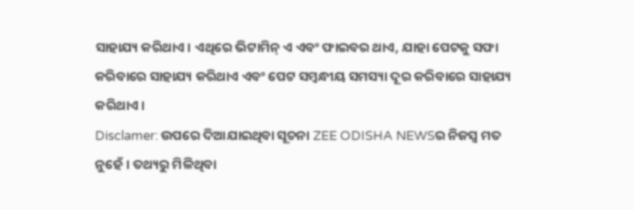ସାହାଯ୍ୟ କରିଥାଏ। ଏଥିରେ ଭିଟାମିନ୍ ଏ ଏବଂ ଫାଇବର ଥାଏ, ଯାହା ପେଟକୁ ସଫା କରିବାରେ ସାହାଯ୍ୟ କରିଥାଏ ଏବଂ ପେଟ ସମ୍ବନ୍ଧୀୟ ସମସ୍ୟା ଦୂର କରିବାରେ ସାହାଯ୍ୟ କରିଥାଏ।
Disclamer: ଉପରେ ଦିଆଯାଇଥିବା ସୂଚନା ZEE ODISHA NEWSର ନିଜସ୍ୱ ମତ ନୁହେଁ। ତଥ୍ୟରୁ ମିଳିଥିବା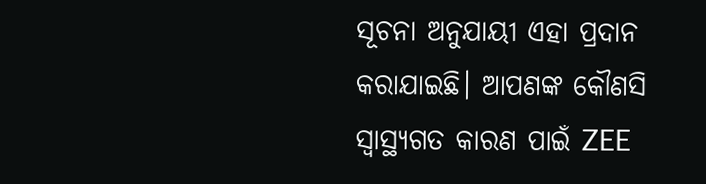ସୂଚନା ଅନୁଯାୟୀ ଏହା ପ୍ରଦାନ କରାଯାଇଛି। ଆପଣଙ୍କ କୌଣସି ସ୍ୱାସ୍ଥ୍ୟଗତ କାରଣ ପାଇଁ ZEE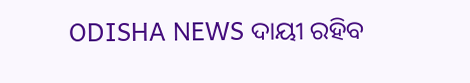ODISHA NEWS ଦାୟୀ ରହିବ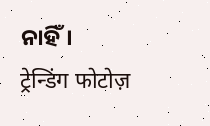ନାହିଁ।
ट्रेन्डिंग फोटोज़